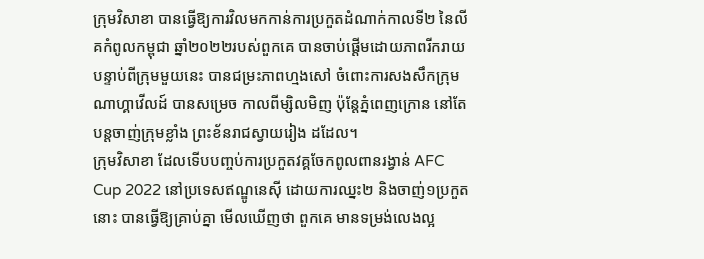ក្រុមវិសាខា បានធ្វើឱ្យការវិលមកកាន់ការប្រកួតដំណាក់កាលទី២ នៃលីគកំពូលកម្ពុជា ឆ្នាំ២០២២របស់ពួកគេ បានចាប់ផ្តើមដោយភាពរីករាយ បន្ទាប់ពីក្រុមមួយនេះ បានជម្រះភាពហ្មងសៅ ចំពោះការសងសឹកក្រុមណាហ្គាវើលដ៍ បានសម្រេច កាលពីម្សិលមិញ ប៉ុន្តែភ្នំពេញក្រោន នៅតែបន្តចាញ់ក្រុមខ្លាំង ព្រះខ័នរាជស្វាយរៀង ដដែល។
ក្រុមវិសាខា ដែលទើបបញ្ចប់ការប្រកួតវគ្គចែកពូលពានរង្វាន់ AFC Cup 2022 នៅប្រទេសឥណ្ឌូនេស៊ី ដោយការឈ្នះ២ និងចាញ់១ប្រកួតនោះ បានធ្វើឱ្យគ្រាប់គ្នា មើលឃើញថា ពួកគេ មានទម្រង់លេងល្អ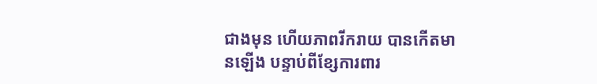ជាងមុន ហើយភាពរីករាយ បានកើតមានឡើង បន្ទាប់ពីខ្សែការពារ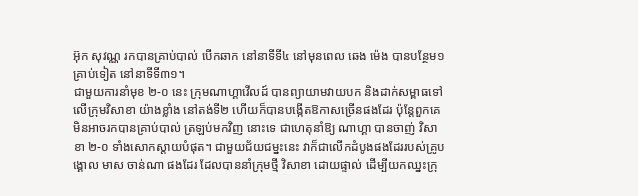អ៊ុក សុវណ្ណ រកបានគ្រាប់បាល់ បើកឆាក នៅនាទីទី៤ នៅមុនពេល ឆេង ម៉េង បានបន្ថែម១គ្រាប់ទៀត នៅនាទីទី៣១។
ជាមួយការនាំមុខ ២-០ នេះ ក្រុមណាហ្គាវើលដ៍ បានព្យាយាមវាយបក និងដាក់សម្ពាធទៅលើក្រុមវិសាខា យ៉ាងខ្លាំង នៅតង់ទី២ ហើយក៏បានបង្កើតឱកាសច្រើនផងដែរ ប៉ុន្តែពួកគេ មិនអាចរកបានគ្រាប់បាល់ ត្រឡប់មកវិញ នោះទេ ជាហេតុនាំឱ្យ ណាហ្គា បានចាញ់ វិសាខា ២-០ ទាំងសោកស្តាយបំផុត។ ជាមួយជ័យជម្នះនេះ វាក៏ជាលើកដំបូងផងដែររបស់គ្រូបង្គោល មាស ចាន់ណា ផងដែរ ដែលបាននាំក្រុមថ្មី វិសាខា ដោយផ្ទាល់ ដើម្បីយកឈ្នះក្រុ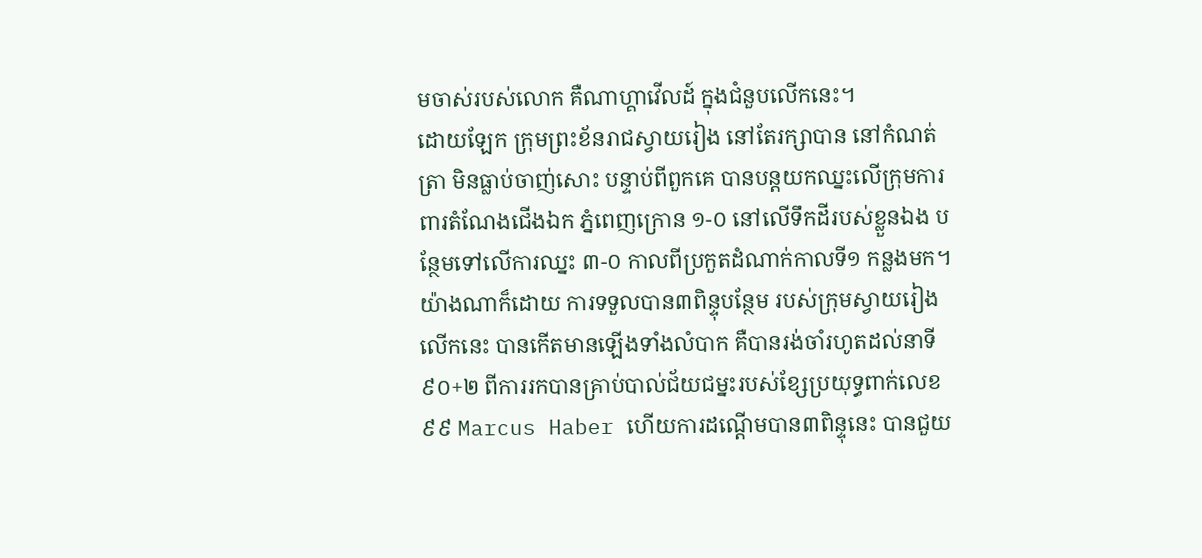មចាស់របស់លោក គឺណាហ្គាវើលដ៍ ក្នុងជំនួបលើកនេះ។
ដោយឡែក ក្រុមព្រះខ័នរាជស្វាយរៀង នៅតែរក្សាបាន នៅកំណត់ត្រា មិនធ្លាប់ចាញ់សោះ បន្ទាប់ពីពួកគេ បានបន្តយកឈ្នះលើក្រុមការពារតំណែងជើងឯក ភ្នំពេញក្រោន ១-០ នៅលើទឹកដីរបស់ខ្លួនឯង បន្ថែមទៅលើការឈ្នះ ៣-០ កាលពីប្រកួតដំណាក់កាលទី១ កន្លងមក។
យ៉ាងណាក៏ដោយ ការទទួលបាន៣ពិន្ទុបន្ថែម របស់ក្រុមស្វាយរៀង លើកនេះ បានកើតមានឡើងទាំងលំបាក គឺបានរង់ចាំរហូតដល់នាទី ៩០+២ ពីការរកបានគ្រាប់បាល់ជ័យជម្នះរបស់ខ្សែប្រយុទ្ធពាក់លេខ៩៩ Marcus Haber ហើយការដណ្តើមបាន៣ពិន្ទុនេះ បានជួយ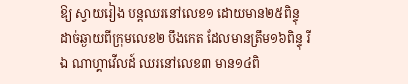ឱ្យ ស្វាយរៀង បន្តឈរនៅលេខ១ ដោយមាន២៥ពិន្ទុដាច់ឆ្ងាយពីក្រុមលេខ២ បឹងកេត ដែលមានត្រឹម១៦ពិន្ទុ រីឯ ណាហ្គាវើលដ៍ ឈរនៅលេខ៣ មាន១៤ពិ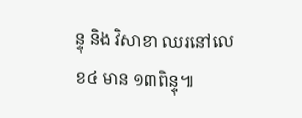ន្ទុ និង វិសាខា ឈរនៅលេខ៤ មាន ១៣ពិន្ទុ៕